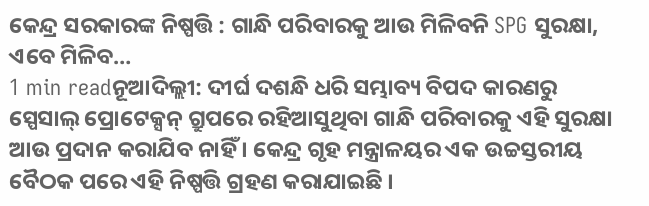କେନ୍ଦ୍ର ସରକାରଙ୍କ ନିଷ୍ପତ୍ତି : ଗାନ୍ଧି ପରିବାରକୁ ଆଉ ମିଳିବନି SPG ସୁରକ୍ଷା, ଏବେ ମିଳିବ…
1 min readନୂଆଦିଲ୍ଲୀ: ଦୀର୍ଘ ଦଶନ୍ଧି ଧରି ସମ୍ଭାବ୍ୟ ବିପଦ କାରଣରୁ ସ୍ପେସାଲ୍ ପ୍ରୋଟେକ୍ସନ୍ ଗ୍ରୁପରେ ରହିଆସୁଥିବା ଗାନ୍ଧି ପରିବାରକୁ ଏହି ସୁରକ୍ଷା ଆଉ ପ୍ରଦାନ କରାଯିବ ନାହିଁ । କେନ୍ଦ୍ର ଗୃହ ମନ୍ତ୍ରାଳୟର ଏକ ଉଚ୍ଚସ୍ତରୀୟ ବୈଠକ ପରେ ଏହି ନିଷ୍ପତ୍ତି ଗ୍ରହଣ କରାଯାଇଛି ।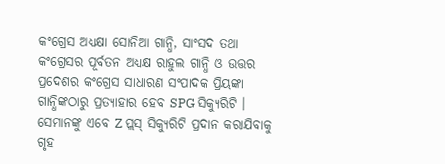କଂଗ୍ରେସ ଅଧ୍ୟକ୍ଷା ସୋନିଆ ଗାନ୍ଧି, ସାଂସଦ ତଥା କଂଗ୍ରେସର ପୂର୍ବତନ ଅଧ୍ୟକ୍ଷ ରାହୁଲ ଗାନ୍ଧି ଓ ଉତ୍ତର ପ୍ରଦେଶର କଂଗ୍ରେସ ସାଧାରଣ ସଂପାଦକ ପ୍ରିୟଙ୍କା ଗାନ୍ଧିଙ୍କଠାରୁ ପ୍ରତ୍ୟାହାର ହେବ SPG ସିକ୍ୟୁରିଟି । ସେମାନଙ୍କୁ ଏବେ Z ପ୍ଲସ୍ ସିକ୍ୟୁରିଟି ପ୍ରଦାନ କରାଯିବାକୁ ଗୃହ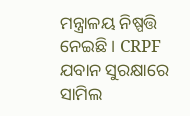ମନ୍ତ୍ରାଳୟ ନିଷ୍ପତ୍ତି ନେଇଛି । CRPF ଯବାନ ସୁରକ୍ଷାରେ ସାମିଲ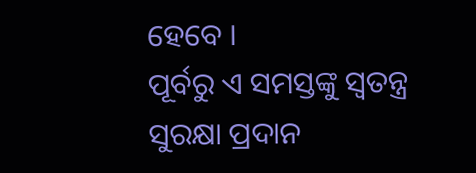ହେବେ ।
ପୂର୍ବରୁ ଏ ସମସ୍ତଙ୍କୁ ସ୍ବତନ୍ତ୍ର ସୁରକ୍ଷା ପ୍ରଦାନ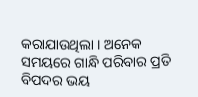କରାଯାଉଥିଲା । ଅନେକ ସମୟରେ ଗାନ୍ଧି ପରିବାର ପ୍ରତି ବିପଦର ଭୟ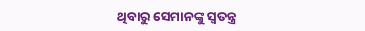ଥିବାରୁ ସେମାନଙ୍କୁ ସ୍ୱତନ୍ତ୍ର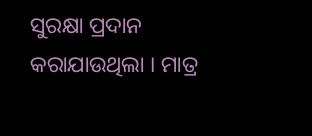ସୁରକ୍ଷା ପ୍ରଦାନ କରାଯାଉଥିଲା । ମାତ୍ର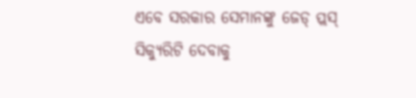ଏବେ ସରକାର ସେମାନଙ୍କୁ ଜେଡ୍ ପ୍ଲସ୍ ସିକ୍ୟୁରିଟି ଦେବାକୁ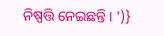ନିଷ୍ପତ୍ତି ନେଇଛନ୍ତି । ')}